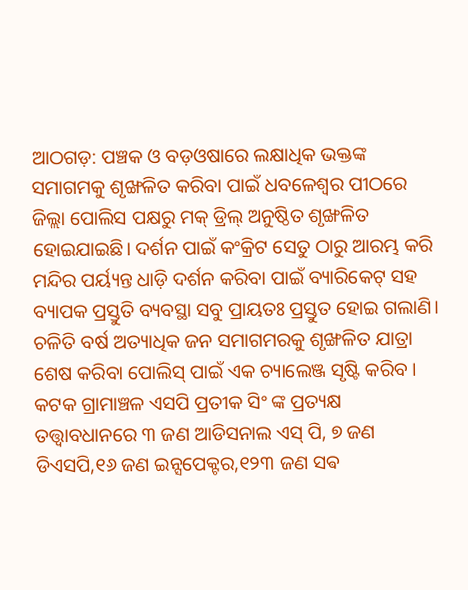ଆଠଗଡ଼: ପଞ୍ଚକ ଓ ବଡ଼ଓଷାରେ ଲକ୍ଷାଧିକ ଭକ୍ତଙ୍କ ସମାଗମକୁ ଶୃଙ୍ଖଳିତ କରିବା ପାଇଁ ଧବଳେଶ୍ବର ପୀଠରେ ଜିଲ୍ଲା ପୋଲିସ ପକ୍ଷରୁ ମକ୍ ଡ୍ରିଲ୍ ଅନୁଷ୍ଠିତ ଶୃଙ୍ଖଳିତ ହୋଇଯାଇଛି। ଦର୍ଶନ ପାଇଁ କଂକ୍ରିଟ ସେତୁ ଠାରୁ ଆରମ୍ଭ କରି ମନ୍ଦିର ପର୍ୟ୍ୟନ୍ତ ଧାଡ଼ି ଦର୍ଶନ କରିବା ପାଇଁ ବ୍ୟାରିକେଟ୍ ସହ ବ୍ୟାପକ ପ୍ରସ୍ତୁତି ବ୍ୟବସ୍ଥା ସବୁ ପ୍ରାୟତଃ ପ୍ରସ୍ତୁତ ହୋଇ ଗଲାଣି। ଚଳିତି ବର୍ଷ ଅତ୍ୟାଧିକ ଜନ ସମାଗମରକୁ ଶୃଙ୍ଖଳିତ ଯାତ୍ରା ଶେଷ କରିବା ପୋଲିସ୍ ପାଇଁ ଏକ ଚ୍ୟାଲେଞ୍ଜ ସୃଷ୍ଟି କରିବ ।
କଟକ ଗ୍ରାମାଞ୍ଚଳ ଏସପି ପ୍ରତୀକ ସିଂ ଙ୍କ ପ୍ରତ୍ୟକ୍ଷ ତତ୍ତ୍ଵାବଧାନରେ ୩ ଜଣ ଆଡିସନାଲ ଏସ୍ ପି, ୭ ଜଣ ଡିଏସପି,୧୬ ଜଣ ଇନ୍ସପେକ୍ଟର,୧୨୩ ଜଣ ସଵ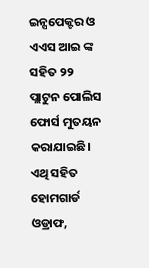ଇନ୍ସପେକ୍ଟର ଓ ଏଏସ ଆଇ ଙ୍କ ସହିତ ୨୨ ପ୍ଲାଟୁନ ପୋଲିସ ଫୋର୍ସ ମୁତୟନ କରାଯାଇଛି। ଏଥି ସହିତ ହୋମଗାର୍ଡ ଓଡ୍ରାଫ,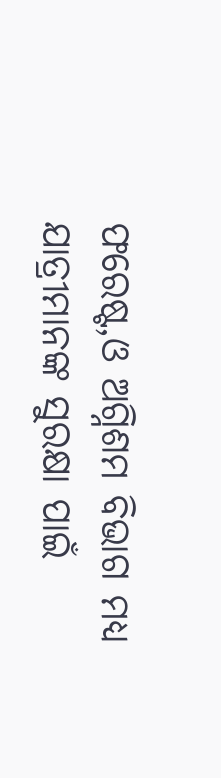ଫରେଷ୍ଟ,ଓ ଅଗ୍ନିଶମ ବିଭାଗ ମଧ୍ୟ ଯାତ୍ରୀମାନଙ୍କ ସୁରକ୍ଷା ପାଇଁ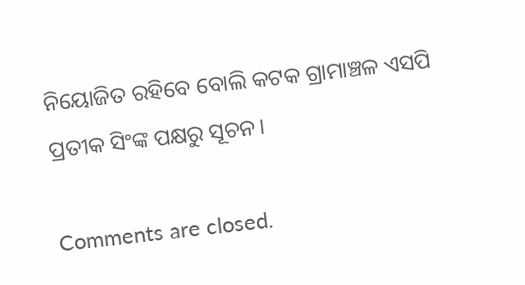ନିୟୋଜିତ ରହିବେ ବୋଲି କଟକ ଗ୍ରାମାଞ୍ଚଳ ଏସପି ପ୍ରତୀକ ସିଂଙ୍କ ପକ୍ଷରୁ ସୂଚନ।

Comments are closed.